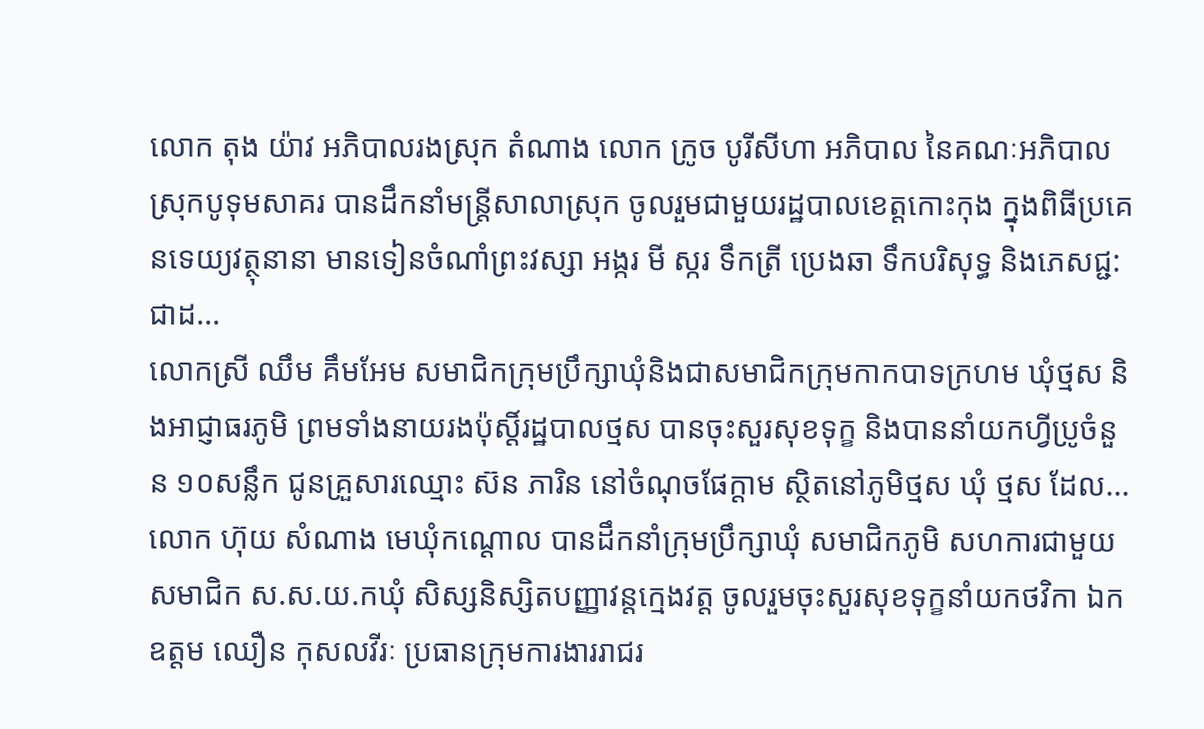លោក តុង យ៉ាវ អភិបាលរងស្រុក តំណាង លោក ក្រូច បូរីសីហា អភិបាល នៃគណៈអភិបាលស្រុកបូទុមសាគរ បានដឹកនាំមន្រ្តីសាលាស្រុក ចូលរួមជាមួយរដ្ឋបាលខេត្តកោះកុង ក្នុងពិធីប្រគេនទេយ្យវត្ថុនានា មានទៀនចំណាំព្រះវស្សា អង្ករ មី ស្ករ ទឹកត្រី ប្រេងឆា ទឹកបរិសុទ្ធ និងភេសជ្ជ:ជាដ...
លោកស្រី ឈឹម គឹមអែម សមាជិកក្រុមប្រឹក្សាឃុំនិងជាសមាជិកក្រុមកាកបាទក្រហម ឃុំថ្មស និងអាជ្ញាធរភូមិ ព្រមទាំងនាយរងប៉ុស្តិ៍រដ្ឋបាលថ្មស បានចុះសួរសុខទុក្ខ និងបាននាំយកហ្វីប្រូចំនួន ១០សន្លឹក ជូនគ្រួសារឈ្មោះ ស៊ន ភារិន នៅចំណុចផែក្តាម ស្ថិតនៅភូមិថ្មស ឃុំ ថ្មស ដែល...
លោក ហ៊ុយ សំណាង មេឃុំកណ្ដោល បានដឹកនាំក្រុមប្រឹក្សាឃុំ សមាជិកភូមិ សហការជាមួយសមាជិក ស.ស.យ.កឃុំ សិស្សនិស្សិតបញ្ញាវន្តក្មេងវត្ត ចូលរួមចុះសួរសុខទុក្ខនាំយកថវិកា ឯកឧត្តម ឈឿន កុសលវីរៈ ប្រធានក្រុមការងាររាជរ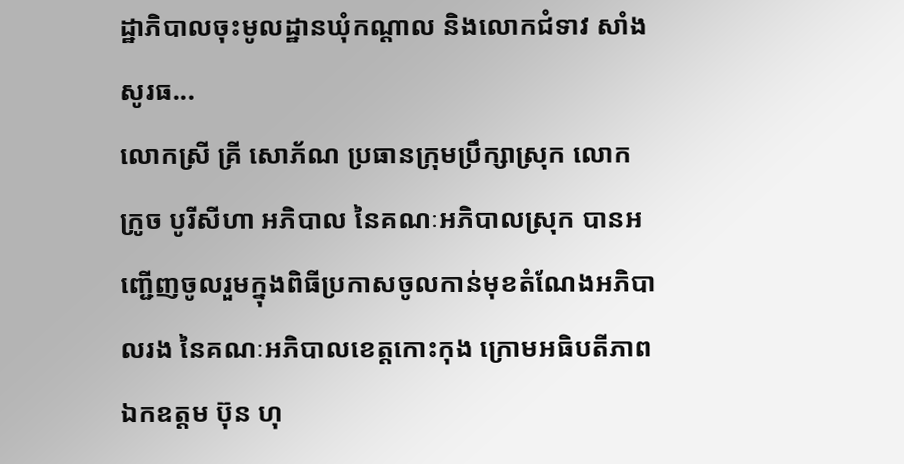ដ្ឋាភិបាលចុះមូលដ្ឋានឃុំកណ្ដាល និងលោកជំទាវ សាំង សូរធ...
លោកស្រី គ្រី សោភ័ណ ប្រធានក្រុមប្រឹក្សាស្រុក លោក ក្រូច បូរីសីហា អភិបាល នៃគណៈអភិបាលស្រុក បានអញ្ជើញចូលរួមក្នុងពិធីប្រកាសចូលកាន់មុខតំណែងអភិបាលរង នៃគណៈអភិបាលខេត្តកោះកុង ក្រោមអធិបតីភាពឯកឧត្តម ប៊ុន ហុ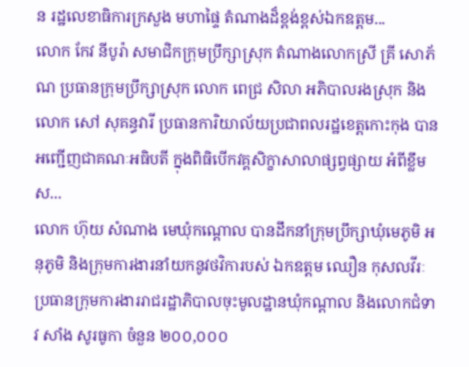ន រដ្ឋលេខាធិការក្រសួង មហាផ្ទៃ តំណាងដ៏ខ្ពង់ខ្ពស់ឯកឧត្តម...
លោក កែវ នីបូរ៉ា សមាជិកក្រុមប្រឹក្សាស្រុក តំណាងលោកស្រី គ្រី សោភ័ណ ប្រធានក្រុមប្រឹក្សាស្រុក លោក ពេជ្រ សិលា អភិបាលរងស្រុក និងលោក សៅ សុគន្ធវារី ប្រធានការិយាល័យប្រជាពលរដ្ឋខេត្តកោះកុង បានអញ្ជើញជាគណៈអធិបតី ក្នុងពិធិបើកវគ្គសិក្ខាសាលាផ្សព្វផ្សាយ អំពីខ្លឹមស...
លោក ហ៊ុយ សំណាង មេឃុំកណ្តោល បានដឹកនាំក្រុមប្រឹក្សាឃុំមេភូមិ អនុភូមិ និងក្រុមការងារនាំយកនូវថវិការបស់ ឯកឧត្តម ឈឿន កុសលវីរៈ ប្រធានក្រុមការងាររាជរដ្ឋាភិបាលចុះមូលដ្ឋានឃុំកណ្ដាល និងលោកជំទាវ សាំង សូរធូកា ចំនួន ២០០,០០០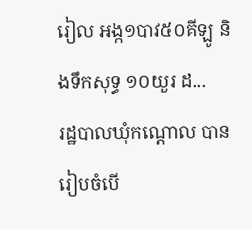រៀល អង្ក១បាវ៥០គីឡូ និងទឹកសុទ្ធ ១០យួរ ដ...
រដ្ឋបាលឃុំកណ្ដោល បានរៀបចំបើ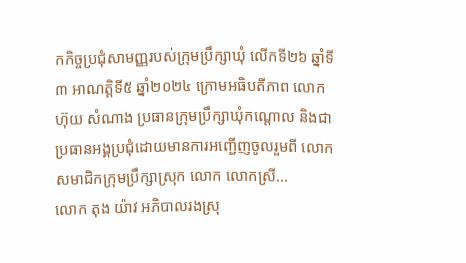កកិច្ចប្រជុំសាមញ្ញរបស់ក្រុមប្រឹក្សាឃុំ លើកទី២៦ ឆ្នាំទី៣ អាណត្តិទី៥ ឆ្នាំ២០២៤ ក្រោមអធិបតីភាព លោក ហ៊ុយ សំណាង ប្រធានក្រុមប្រឹក្សាឃុំកណ្ដោល និងជាប្រធានអង្គប្រជុំដោយមានការអញ្ជើញចូលរួមពី លោកសមាជិកក្រុមប្រឹក្សាស្រុក លោក លោកស្រី...
លោក តុង យ៉ាវ អភិបាលរងស្រុ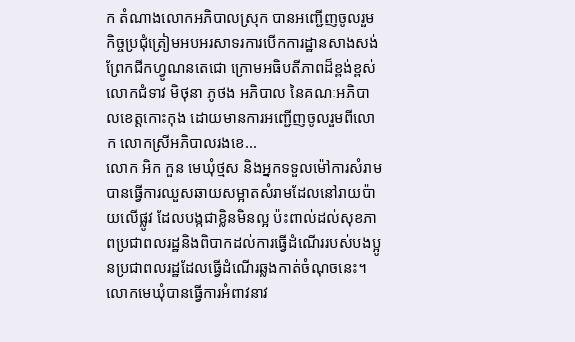ក តំណាងលោកអភិបាលស្រុក បានអញ្ជើញចូលរួមកិច្ចប្រជុំត្រៀមអបអរសាទរការបើកការដ្ឋានសាងសង់ព្រែកជីកហ្វូណនតេជោ ក្រោមអធិបតីភាពដ៏ខ្ពង់ខ្ពស់ លោកជំទាវ មិថុនា ភូថង អភិបាល នៃគណៈអភិបាលខេត្តកោះកុង ដោយមានការអញ្ជើញចូលរួមពីលោក លោកស្រីអភិបាលរងខេ...
លោក អិក កួន មេឃុំថ្មស និងអ្នកទទួលម៉ៅការសំរាម បានធ្វើការឈួសឆាយសម្អាតសំរាមដែលនៅរាយប៉ាយលើផ្លូវ ដែលបង្កជាខ្លិនមិនល្អ ប៉ះពាល់ដល់សុខភាពប្រជាពលរដ្ឋនិងពិបាកដល់ការធ្វើដំណើររបស់បងប្អូនប្រជាពលរដ្ឋដែលធ្វើដំណើរឆ្លងកាត់ចំណុចនេះ។ លោកមេឃុំបានធ្វើការអំពាវនាវ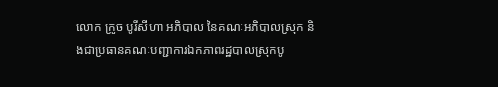លោក ក្រូច បូរីសីហា អភិបាល នៃគណៈអភិបាលស្រុក និងជាប្រធានគណៈបញ្ជាការឯកភាពរដ្ឋបាលស្រុកបូ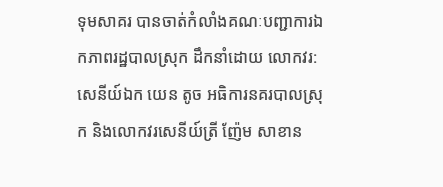ទុមសាគរ បានចាត់កំលាំងគណៈបញ្ជាការឯកភាពរដ្ឋបាលស្រុក ដឹកនាំដោយ លោកវរ:សេនីយ៍ឯក យេន តូច អធិការនគរបាលស្រុក និងលោកវរសេនីយ៍ត្រី ញ៉ែម សាខាន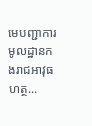មេបញ្ជាការមូលដ្ឋានកងរាជអាវុធហត្ថ...